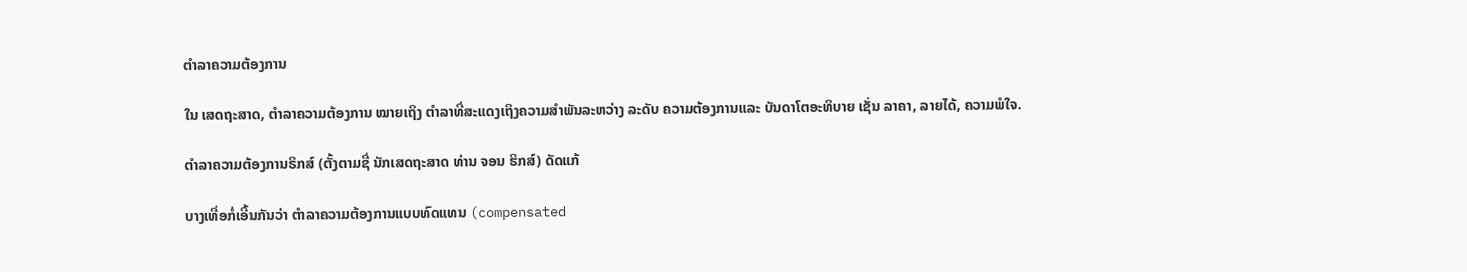ຕຳລາຄວາມຕ້ອງການ

ໃນ ເສດຖະສາດ, ຕຳລາຄວາມຕ້ອງການ ໝາຍເຖິງ ຕຳລາທີ່ສະແດງເຖິງຄວາມສຳພັນລະຫວ່າງ ລະດັບ ຄວາມຕ້ອງການແລະ ບັນດາໂຕອະທິບາຍ ເຊັ່ນ ລາຄາ, ລາຍໄດ້, ຄວາມພໍໃຈ.

ຕຳລາຄວາມຕ້ອງການຣິກສ໌ (ຕັ້ງຕາມຊື່ ນັກເສດຖະສາດ ທ່ານ ຈອນ ຮິກສ໌) ດັດແກ້

ບາງເທື່ອກໍ່ເອີ້ນກັນວ່າ ຕຳລາຄວາມຕ້ອງການແບບທົດແທນ (compensated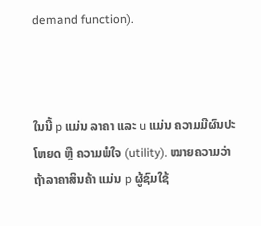demand function).



ໃນນີ້ p ແມ່ນ ລາຄາ ແລະ u ແມ່ນ ຄວາມມີຜົນປະໂຫຍດ ຫຼື ຄວາມພໍໃຈ (utility). ໝາຍຄວາມວ່າ ຖ້າລາຄາສິນຄ້າ ແມ່ນ p ຜູ້ຊົມໃຊ້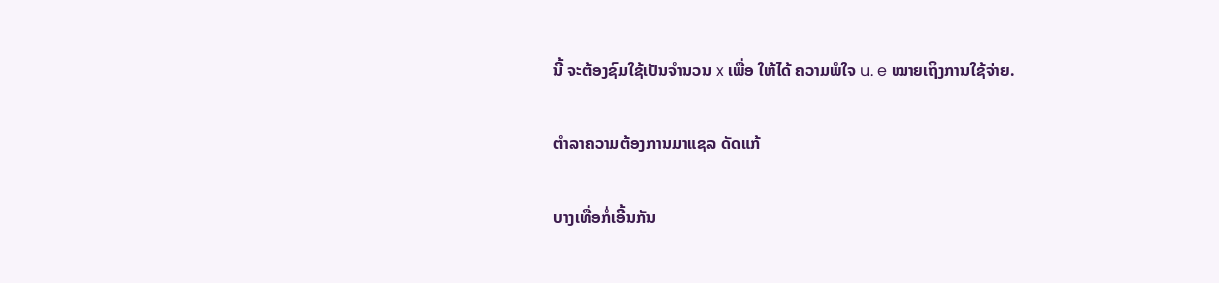ນີ້ ຈະຕ້ອງຊົມໃຊ້ເປັນຈຳນວນ x ເພື່ອ ໃຫ້ໄດ້ ຄວາມພໍໃຈ u. e ໝາຍເຖິງການໃຊ້ຈ່າຍ.

ຕຳລາຄວາມຕ້ອງການມາແຊລ ດັດແກ້

ບາງເທື່ອກໍ່ເອີ້ນກັນ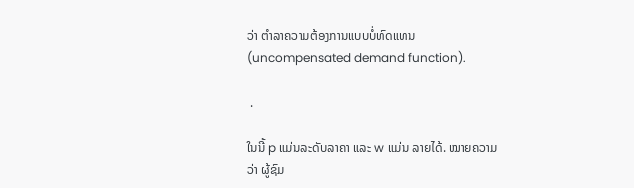ວ່າ ຕຳລາຄວາມຕ້ອງການແບບບໍ່ທົດແທນ (uncompensated demand function).

 .

ໃນນີ້ p ແມ່ນລະດັບລາຄາ ແລະ w ແມ່ນ ລາຍໄດ້. ໝາຍຄວາມວ່າ ຜູ້ຊົມ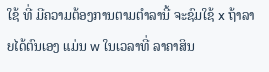ໃຊ້ ທີ່ ມີຄວາມຕ້ອງການຕາມຕຳລານີ້ ຈະຊົມໃຊ້ x ຖ້າລາຍໄດ້ຕົນເອງ ແມ່ນ w ໃນເວລາທີ່ ລາຄາສິນ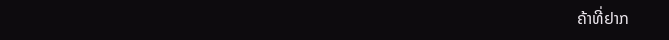ຄ້າທີ່ຢາກ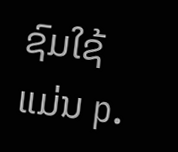ຊົມໃຊ້ ແມ່ນ p.